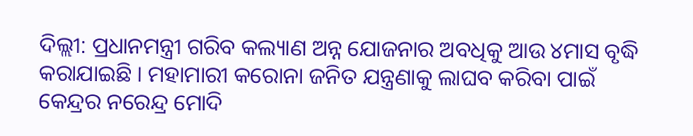ଦିଲ୍ଲୀ: ପ୍ରଧାନମନ୍ତ୍ରୀ ଗରିବ କଲ୍ୟାଣ ଅନ୍ନ ଯୋଜନାର ଅବଧିକୁ ଆଉ ୪ମାସ ବୃଦ୍ଧି କରାଯାଇଛି । ମହାମାରୀ କରୋନା ଜନିତ ଯନ୍ତ୍ରଣାକୁ ଲାଘବ କରିବା ପାଇଁ କେନ୍ଦ୍ରର ନରେନ୍ଦ୍ର ମୋଦି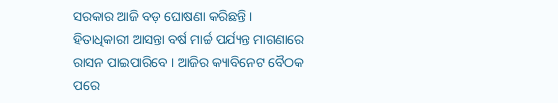ସରକାର ଆଜି ବଡ଼ ଘୋଷଣା କରିଛନ୍ତି । ହିତାଧିକାରୀ ଆସନ୍ତା ବର୍ଷ ମାର୍ଚ୍ଚ ପର୍ଯ୍ୟନ୍ତ ମାଗଣାରେ ରାସନ ପାଇପାରିବେ । ଆଜିର କ୍ୟାବିନେଟ ବୈଠକ ପରେ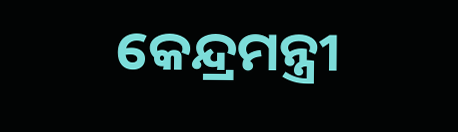କେନ୍ଦ୍ରମନ୍ତ୍ରୀ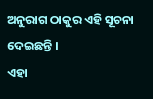ଅନୁରାଗ ଠାକୁର ଏହି ସୂଚନା ଦେଇଛନ୍ତି ।
ଏହା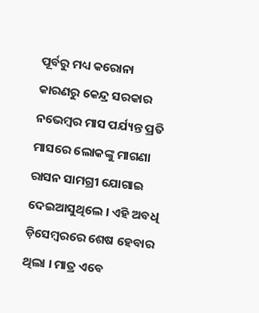ପୂର୍ବରୁ ମଧ୍ୟ କରୋନା କାରଣରୁ କେନ୍ଦ୍ର ସରକାର ନଭେମ୍ବର ମାସ ପର୍ଯ୍ୟନ୍ତ ପ୍ରତି ମାସରେ ଲୋକଙ୍କୁ ମାଗଣା ରାସନ ସାମଗ୍ରୀ ଯୋଗାଇ ଦେଇଆସୁଥିଲେ । ଏହି ଅବଧି ଡ଼ିସେମ୍ବରରେ ଶେଷ ହେବାର ଥିଲା । ମାତ୍ର ଏବେ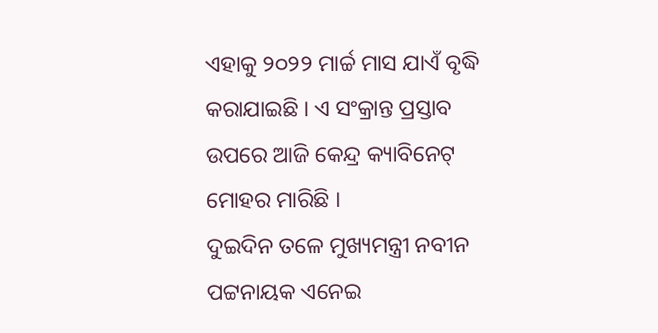ଏହାକୁ ୨୦୨୨ ମାର୍ଚ୍ଚ ମାସ ଯାଏଁ ବୃଦ୍ଧି କରାଯାଇଛି । ଏ ସଂକ୍ରାନ୍ତ ପ୍ରସ୍ତାବ ଉପରେ ଆଜି କେନ୍ଦ୍ର କ୍ୟାବିନେଟ୍ ମୋହର ମାରିଛି ।
ଦୁଇଦିନ ତଳେ ମୁଖ୍ୟମନ୍ତ୍ରୀ ନବୀନ ପଟ୍ଟନାୟକ ଏନେଇ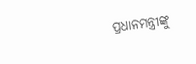ପ୍ରଧାନମନ୍ତ୍ରୀଙ୍କୁ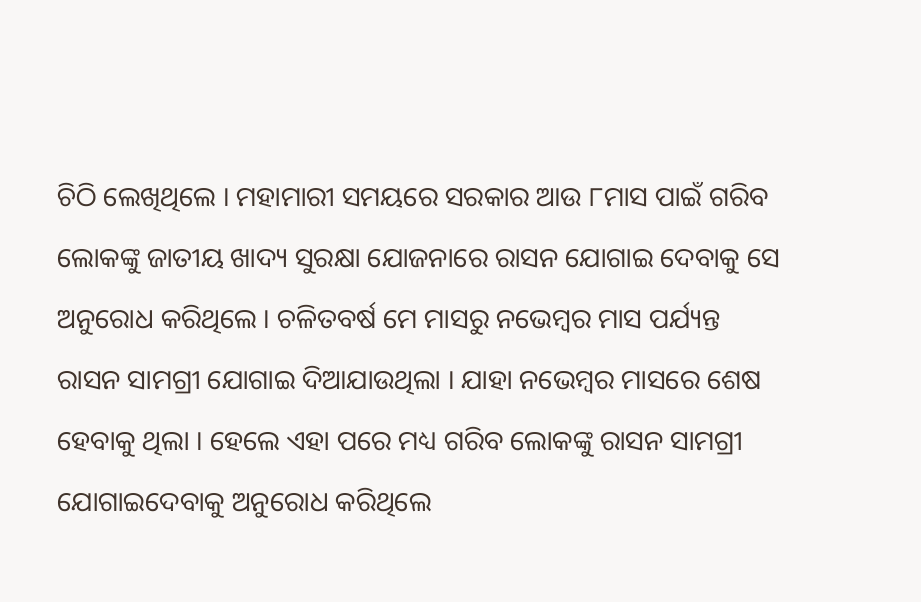ଚିଠି ଲେଖିଥିଲେ । ମହାମାରୀ ସମୟରେ ସରକାର ଆଉ ୮ମାସ ପାଇଁ ଗରିବ ଲୋକଙ୍କୁ ଜାତୀୟ ଖାଦ୍ୟ ସୁରକ୍ଷା ଯୋଜନାରେ ରାସନ ଯୋଗାଇ ଦେବାକୁ ସେ ଅନୁରୋଧ କରିଥିଲେ । ଚଳିତବର୍ଷ ମେ ମାସରୁ ନଭେମ୍ବର ମାସ ପର୍ଯ୍ୟନ୍ତ ରାସନ ସାମଗ୍ରୀ ଯୋଗାଇ ଦିଆଯାଉଥିଲା । ଯାହା ନଭେମ୍ବର ମାସରେ ଶେଷ ହେବାକୁ ଥିଲା । ହେଲେ ଏହା ପରେ ମଧ୍ୟ ଗରିବ ଲୋକଙ୍କୁ ରାସନ ସାମଗ୍ରୀ ଯୋଗାଇଦେବାକୁ ଅନୁରୋଧ କରିଥିଲେ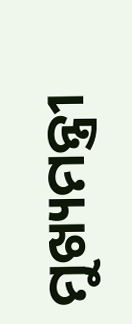ମୁଖ୍ୟମନ୍ତ୍ରୀ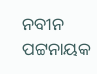ନବୀନ ପଟ୍ଟନାୟକ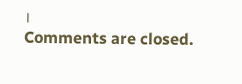।
Comments are closed.